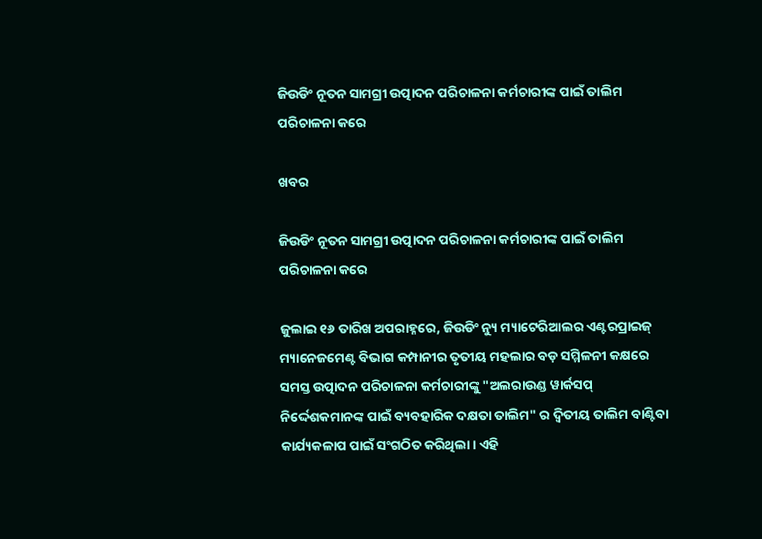ଜିଉଡିଂ ନୂତନ ସାମଗ୍ରୀ ଉତ୍ପାଦନ ପରିଚାଳନା କର୍ମଚାରୀଙ୍କ ପାଇଁ ତାଲିମ ପରିଚାଳନା କରେ

ଖବର

ଜିଉଡିଂ ନୂତନ ସାମଗ୍ରୀ ଉତ୍ପାଦନ ପରିଚାଳନା କର୍ମଚାରୀଙ୍କ ପାଇଁ ତାଲିମ ପରିଚାଳନା କରେ

ଜୁଲାଇ ୧୬ ତାରିଖ ଅପରାହ୍ନରେ, ଜିଉଡିଂ ନ୍ୟୁ ମ୍ୟାଟେରିଆଲର ଏଣ୍ଟରପ୍ରାଇଜ୍ ମ୍ୟାନେଜମେଣ୍ଟ ବିଭାଗ କମ୍ପାନୀର ତୃତୀୟ ମହଲାର ବଡ଼ ସମ୍ମିଳନୀ କକ୍ଷରେ ସମସ୍ତ ଉତ୍ପାଦନ ପରିଚାଳନା କର୍ମଚାରୀଙ୍କୁ "ଅଲରାଉଣ୍ଡ ୱାର୍କସପ୍ ନିର୍ଦ୍ଦେଶକମାନଙ୍କ ପାଇଁ ବ୍ୟବହାରିକ ଦକ୍ଷତା ତାଲିମ" ର ଦ୍ୱିତୀୟ ତାଲିମ ବାଣ୍ଟିବା କାର୍ଯ୍ୟକଳାପ ପାଇଁ ସଂଗଠିତ କରିଥିଲା। ଏହି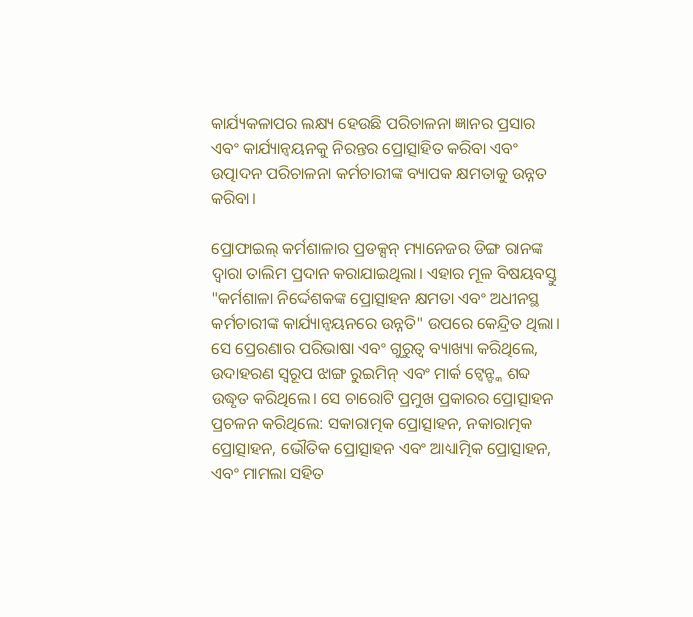କାର୍ଯ୍ୟକଳାପର ଲକ୍ଷ୍ୟ ହେଉଛି ପରିଚାଳନା ଜ୍ଞାନର ପ୍ରସାର ଏବଂ କାର୍ଯ୍ୟାନ୍ୱୟନକୁ ନିରନ୍ତର ପ୍ରୋତ୍ସାହିତ କରିବା ଏବଂ ଉତ୍ପାଦନ ପରିଚାଳନା କର୍ମଚାରୀଙ୍କ ବ୍ୟାପକ କ୍ଷମତାକୁ ଉନ୍ନତ କରିବା।

ପ୍ରୋଫାଇଲ୍ କର୍ମଶାଳାର ପ୍ରଡକ୍ସନ୍ ମ୍ୟାନେଜର ଡିଙ୍ଗ ରାନଙ୍କ ଦ୍ୱାରା ତାଲିମ ପ୍ରଦାନ କରାଯାଇଥିଲା। ଏହାର ମୂଳ ବିଷୟବସ୍ତୁ "କର୍ମଶାଳା ନିର୍ଦ୍ଦେଶକଙ୍କ ପ୍ରୋତ୍ସାହନ କ୍ଷମତା ଏବଂ ଅଧୀନସ୍ଥ କର୍ମଚାରୀଙ୍କ କାର୍ଯ୍ୟାନ୍ୱୟନରେ ଉନ୍ନତି" ଉପରେ କେନ୍ଦ୍ରିତ ଥିଲା। ସେ ପ୍ରେରଣାର ପରିଭାଷା ଏବଂ ଗୁରୁତ୍ୱ ବ୍ୟାଖ୍ୟା କରିଥିଲେ, ଉଦାହରଣ ସ୍ୱରୂପ ଝାଙ୍ଗ ରୁଇମିନ୍ ଏବଂ ମାର୍କ ଟ୍ୱେନ୍ଙ୍କ ଶବ୍ଦ ଉଦ୍ଧୃତ କରିଥିଲେ। ସେ ଚାରୋଟି ପ୍ରମୁଖ ପ୍ରକାରର ପ୍ରୋତ୍ସାହନ ପ୍ରଚଳନ କରିଥିଲେ: ସକାରାତ୍ମକ ପ୍ରୋତ୍ସାହନ, ନକାରାତ୍ମକ ପ୍ରୋତ୍ସାହନ, ଭୌତିକ ପ୍ରୋତ୍ସାହନ ଏବଂ ଆଧ୍ୟାତ୍ମିକ ପ୍ରୋତ୍ସାହନ, ଏବଂ ମାମଲା ସହିତ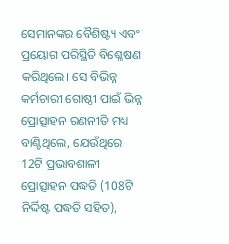ସେମାନଙ୍କର ବୈଶିଷ୍ଟ୍ୟ ଏବଂ ପ୍ରୟୋଗ ପରିସ୍ଥିତି ବିଶ୍ଳେଷଣ କରିଥିଲେ। ସେ ବିଭିନ୍ନ କର୍ମଚାରୀ ଗୋଷ୍ଠୀ ପାଇଁ ଭିନ୍ନ ପ୍ରୋତ୍ସାହନ ରଣନୀତି ମଧ୍ୟ ବାଣ୍ଟିଥିଲେ, ଯେଉଁଥିରେ 12ଟି ପ୍ରଭାବଶାଳୀ ପ୍ରୋତ୍ସାହନ ପଦ୍ଧତି (108ଟି ନିର୍ଦ୍ଦିଷ୍ଟ ପଦ୍ଧତି ସହିତ),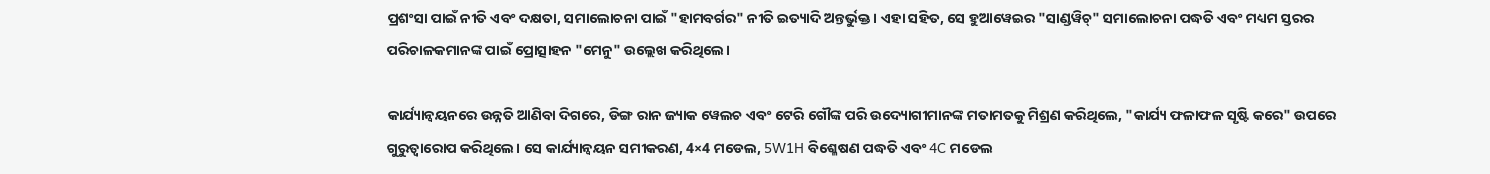ପ୍ରଶଂସା ପାଇଁ ନୀତି ଏବଂ ଦକ୍ଷତା, ସମାଲୋଚନା ପାଇଁ "ହାମବର୍ଗର" ନୀତି ଇତ୍ୟାଦି ଅନ୍ତର୍ଭୁକ୍ତ। ଏହା ସହିତ, ସେ ହୁଆୱେଇର "ସାଣ୍ଡୱିଚ୍" ସମାଲୋଚନା ପଦ୍ଧତି ଏବଂ ମଧ୍ୟମ ସ୍ତରର ପରିଚାଳକମାନଙ୍କ ପାଇଁ ପ୍ରୋତ୍ସାହନ "ମେନୁ" ଉଲ୍ଲେଖ କରିଥିଲେ।

କାର୍ଯ୍ୟାନ୍ୱୟନରେ ଉନ୍ନତି ଆଣିବା ଦିଗରେ, ଡିଙ୍ଗ ରାନ ଜ୍ୟାକ ୱେଲଚ ଏବଂ ଟେରି ଗୌଙ୍କ ପରି ଉଦ୍ୟୋଗୀମାନଙ୍କ ମତାମତକୁ ମିଶ୍ରଣ କରିଥିଲେ, "କାର୍ଯ୍ୟ ଫଳାଫଳ ସୃଷ୍ଟି କରେ" ଉପରେ ଗୁରୁତ୍ୱାରୋପ କରିଥିଲେ। ସେ କାର୍ଯ୍ୟାନ୍ୱୟନ ସମୀକରଣ, 4×4 ମଡେଲ, 5W1H ବିଶ୍ଳେଷଣ ପଦ୍ଧତି ଏବଂ 4C ମଡେଲ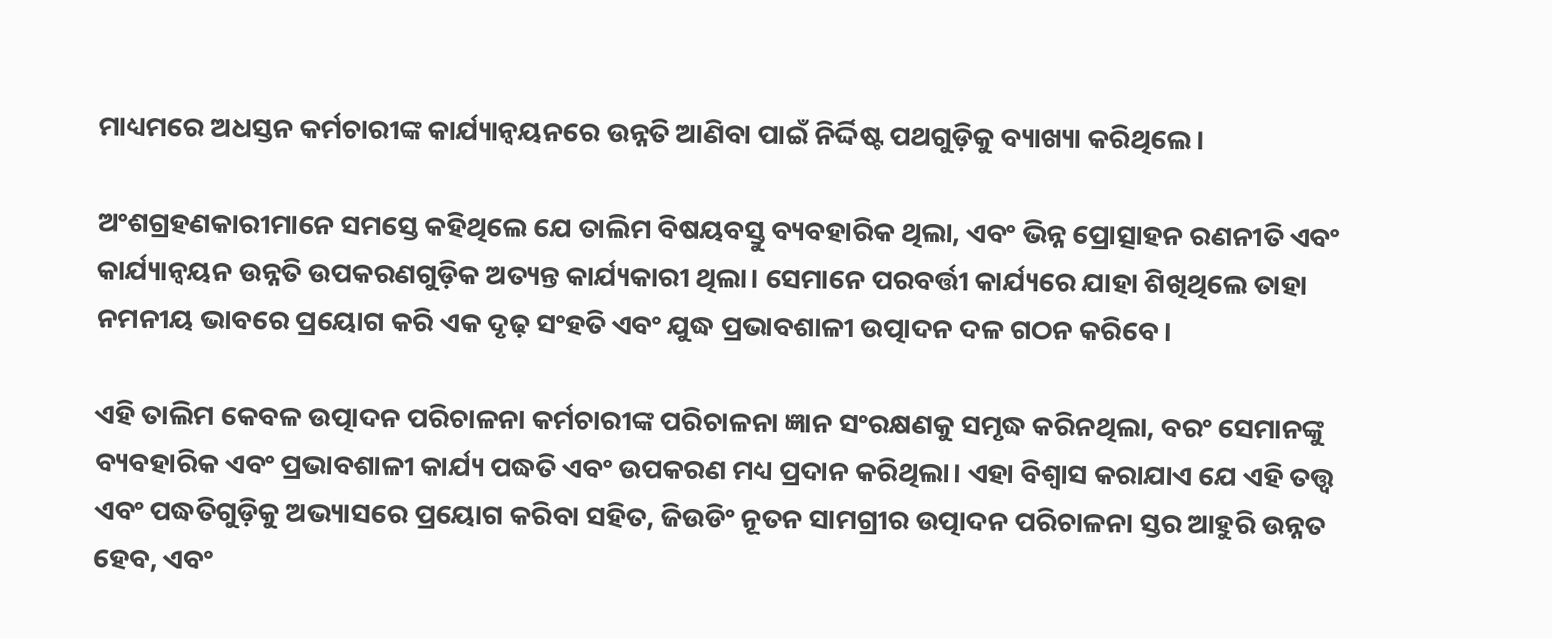ମାଧ୍ୟମରେ ଅଧସ୍ତନ କର୍ମଚାରୀଙ୍କ କାର୍ଯ୍ୟାନ୍ୱୟନରେ ଉନ୍ନତି ଆଣିବା ପାଇଁ ନିର୍ଦ୍ଦିଷ୍ଟ ପଥଗୁଡ଼ିକୁ ବ୍ୟାଖ୍ୟା କରିଥିଲେ।

ଅଂଶଗ୍ରହଣକାରୀମାନେ ସମସ୍ତେ କହିଥିଲେ ଯେ ତାଲିମ ବିଷୟବସ୍ତୁ ବ୍ୟବହାରିକ ଥିଲା, ଏବଂ ଭିନ୍ନ ପ୍ରୋତ୍ସାହନ ରଣନୀତି ଏବଂ କାର୍ଯ୍ୟାନ୍ୱୟନ ଉନ୍ନତି ଉପକରଣଗୁଡ଼ିକ ଅତ୍ୟନ୍ତ କାର୍ଯ୍ୟକାରୀ ଥିଲା। ସେମାନେ ପରବର୍ତ୍ତୀ କାର୍ଯ୍ୟରେ ଯାହା ଶିଖିଥିଲେ ତାହା ନମନୀୟ ଭାବରେ ପ୍ରୟୋଗ କରି ଏକ ଦୃଢ଼ ସଂହତି ଏବଂ ଯୁଦ୍ଧ ପ୍ରଭାବଶାଳୀ ଉତ୍ପାଦନ ଦଳ ଗଠନ କରିବେ।

ଏହି ତାଲିମ କେବଳ ଉତ୍ପାଦନ ପରିଚାଳନା କର୍ମଚାରୀଙ୍କ ପରିଚାଳନା ଜ୍ଞାନ ସଂରକ୍ଷଣକୁ ସମୃଦ୍ଧ କରିନଥିଲା, ବରଂ ସେମାନଙ୍କୁ ବ୍ୟବହାରିକ ଏବଂ ପ୍ରଭାବଶାଳୀ କାର୍ଯ୍ୟ ପଦ୍ଧତି ଏବଂ ଉପକରଣ ମଧ୍ୟ ପ୍ରଦାନ କରିଥିଲା। ଏହା ବିଶ୍ୱାସ କରାଯାଏ ଯେ ଏହି ତତ୍ତ୍ୱ ଏବଂ ପଦ୍ଧତିଗୁଡ଼ିକୁ ଅଭ୍ୟାସରେ ପ୍ରୟୋଗ କରିବା ସହିତ, ଜିଉଡିଂ ନୂତନ ସାମଗ୍ରୀର ଉତ୍ପାଦନ ପରିଚାଳନା ସ୍ତର ଆହୁରି ଉନ୍ନତ ହେବ, ଏବଂ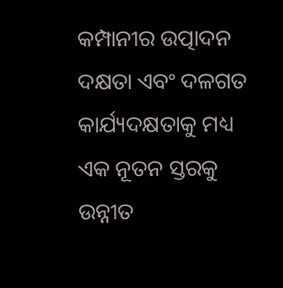କମ୍ପାନୀର ଉତ୍ପାଦନ ଦକ୍ଷତା ଏବଂ ଦଳଗତ କାର୍ଯ୍ୟଦକ୍ଷତାକୁ ମଧ୍ୟ ଏକ ନୂତନ ସ୍ତରକୁ ଉନ୍ନୀତ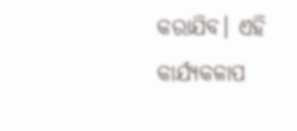କରାଯିବ। ଏହି କାର୍ଯ୍ୟକଳାପ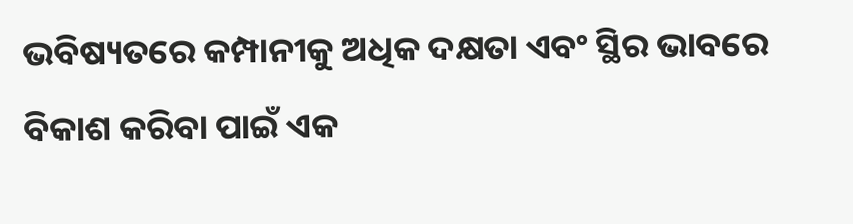ଭବିଷ୍ୟତରେ କମ୍ପାନୀକୁ ଅଧିକ ଦକ୍ଷତା ଏବଂ ସ୍ଥିର ଭାବରେ ବିକାଶ କରିବା ପାଇଁ ଏକ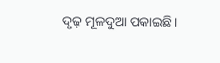ଦୃଢ଼ ମୂଳଦୁଆ ପକାଇଛି।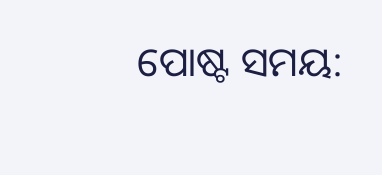ପୋଷ୍ଟ ସମୟ: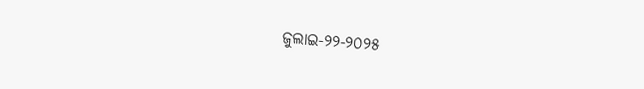ଜୁଲାଇ-୨୨-୨୦୨୫